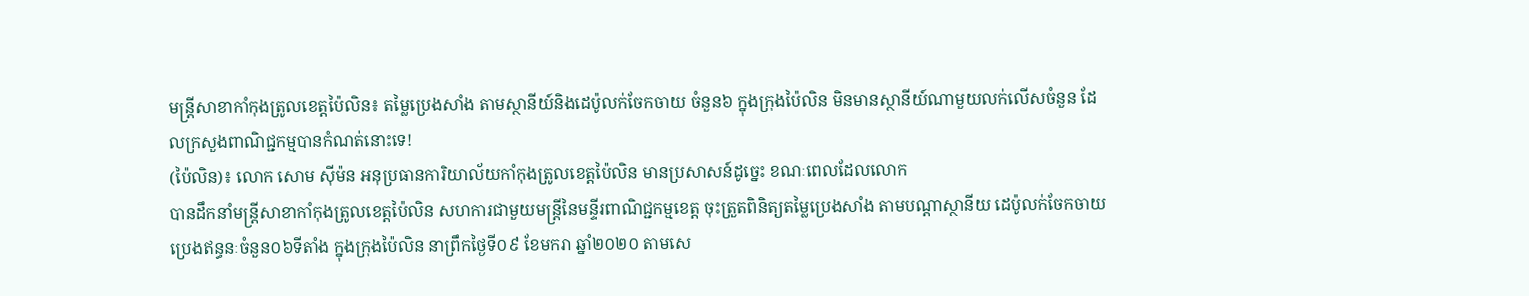មន្ត្រីសាខាកាំកុងត្រូលខេត្តប៉ៃលិន៖ តម្លៃប្រេងសាំង តាមស្ថានីយ៍និងដេប៉ូលក់ចែកចាយ ចំនួន៦ ក្នុងក្រុងប៉ៃលិន មិនមានស្ថានីយ៍ណាមួយលក់លើសចំនួន ដែលក្រសួងពាណិជ្ជកម្មបានកំណត់នោះទេ!
(ប៉ៃលិន)៖ លោក សោម ស៊ីម៉ន អនុប្រធានការិយាល័យកាំកុងត្រូលខេត្តប៉ៃលិន មានប្រសាសន៍ដូច្នេះ ខណៈពេលដែលលោក
បានដឹកនាំមន្ត្រីសាខាកាំកុងត្រូលខេត្តប៉ៃលិន សហការជាមួយមន្ត្រីនៃមន្ទីរពាណិជ្ជកម្មខេត្ត ចុះត្រួតពិនិត្យតម្លៃប្រេងសាំង តាមបណ្តាស្ថានីយ ដេប៉ូលក់ចែកចាយប្រេងឥន្ធនៈចំនួន០៦ទីតាំង ក្នុងក្រុងប៉ៃលិន នាព្រឹកថ្ងៃទី០៩ ខែមករា ឆ្នាំ២០២០ តាមសេ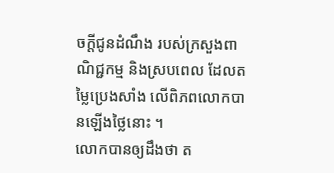ចក្តីជូនដំណឹង របស់ក្រសួងពាណិជ្ជកម្ម និងស្របពេល ដែលតម្លៃប្រេងសាំង លើពិភពលោកបានឡើងថ្លៃនោះ ។
លោកបានឲ្យដឹងថា ត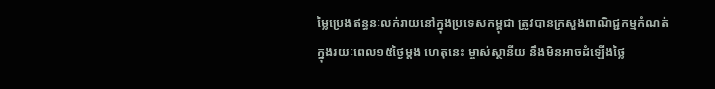ម្លៃប្រេងឥន្ធនៈលក់រាយនៅក្នុងប្រទេសកម្ពុជា ត្រូវបានក្រសួងពាណិជ្ជកម្មកំណត់ក្នុងរយៈពេល១៥ថ្ងៃម្តង ហេតុនេះ ម្ចាស់ស្ថានីយ នឹងមិនអាចដំឡើងថ្លៃ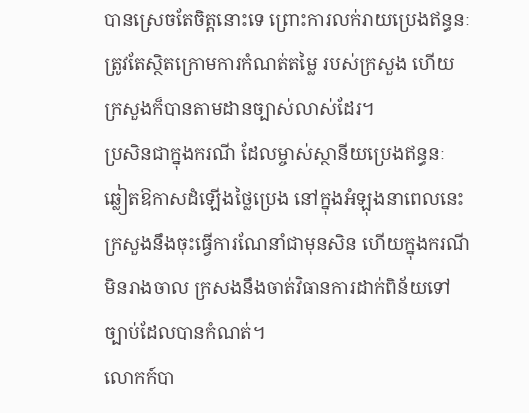បានស្រេចតែចិត្តនោះទេ ព្រោះការលក់រាយប្រេងឥន្ធនៈ ត្រូវតែស្ថិតក្រោមការកំណត់តម្លៃ របស់ក្រសួង ហើយក្រសួងក៏បានតាមដានច្បាស់លាស់ដែរ។
ប្រសិនជាក្នុងករណី ដែលម្ចាស់ស្ថានីយប្រេងឥន្ធនៈ ឆ្លៀតឱកាសដំឡើងថ្លៃប្រេង នៅក្នុងអំឡុងនាពេលនេះ ក្រសួងនឹងចុះធ្វើការណែនាំជាមុនសិន ហើយក្នុងករណីមិនរាងចាល ក្រសងនឹងចាត់វិធានការដាក់ពិន័យទៅច្បាប់ដែលបានកំណត់។
លោកក៍បា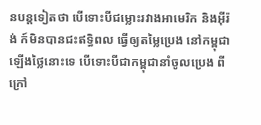នបន្តទៀតថា បើទោះបីជម្លោះរវាងអាមេរិក និងអ៊ីរ៉ង់ ក៍មិនបានជះឥទ្ធិពល ធ្វើឲ្យតម្លៃប្រេង នៅកម្ពុជាឡើងថ្លៃនោះទេ បើទោះបីជាកម្ពុជានាំចូលប្រេង ពីក្រៅ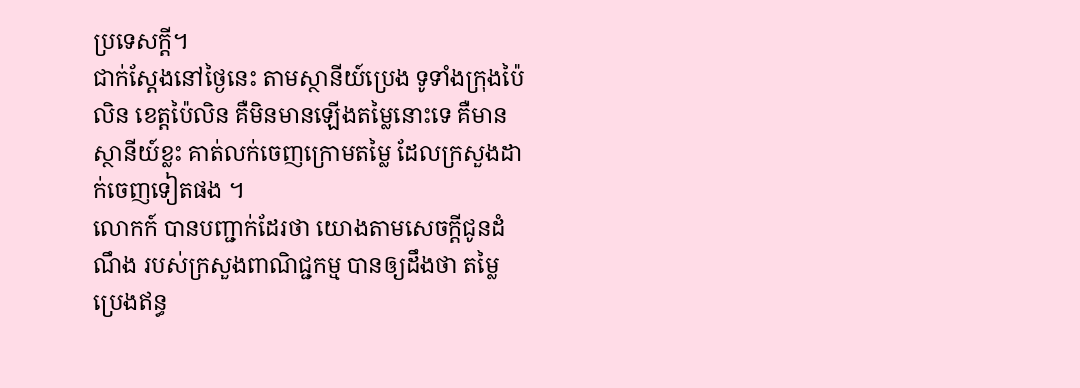ប្រទេសក្តី។
ជាក់ស្តែងនៅថ្ងៃនេះ តាមស្ថានីយ៍ប្រេង ទូទាំងក្រុងប៉ៃលិន ខេត្តប៉ៃលិន គឺមិនមានឡើងតម្លៃនោះទេ គឺមានស្ថានីយ៍ខ្លះ គាត់លក់ចេញក្រោមតម្លៃ ដែលក្រសួងដាក់ចេញទៀតផង ។
លោកក៍ បានបញ្ជាក់ដែរថា យោងតាមសេចក្តីជូនដំណឹង របស់ក្រសួងពាណិជ្ជកម្ម បានឲ្យដឹងថា តម្លៃប្រេងឥន្ធ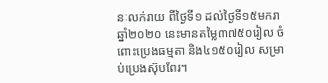នៈលក់រាយ ពីថ្ងៃទី១ ដល់ថ្ងៃទី១៥មករា ឆ្នាំ២០២០ នេះមានតម្លៃ៣៧៥០រៀល ចំពោះប្រេងធម្មតា និង៤១៥០រៀល សម្រាប់ប្រេងស៊ុបពែរ។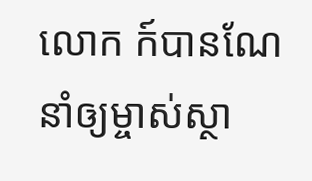លោក ក៍បានណែនាំឲ្យម្ចាស់ស្ថា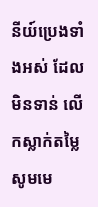នីយ៍ប្រេងទាំងអស់ ដែលមិនទាន់ លើកស្លាក់តម្លៃ សូមមេ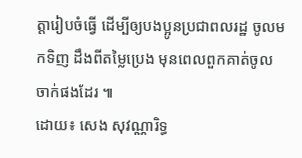ត្តារៀបចំធ្វើ ដើម្បីឲ្យបងប្អូនប្រជាពលរដ្ឋ ចូលមកទិញ ដឹងពីតម្លៃប្រេង មុនពេលពួកគាត់ចូលចាក់ផងដែរ ៕
ដោយ៖ សេង សុវណ្ណារិទ្ធ